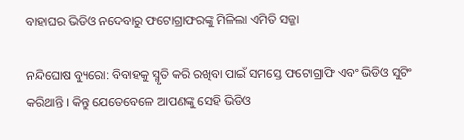ବାହାଘର ଭିଡିଓ ନଦେବାରୁ ଫଟୋଗ୍ରାଫରଙ୍କୁ ମିଳିଲା ଏମିତି ସଜ୍ଜା

ନନ୍ଦିଘୋଷ ବ୍ୟୁରୋ: ବିବାହକୁ ସ୍ମୃତି କରି ରଖିବା ପାଇଁ ସମସ୍ତେ ଫଟୋଗ୍ରାଫି ଏବଂ ଭିଡିଓ ସୁଟିଂ କରିଥାନ୍ତି । କିନ୍ତୁ ଯେତେବେଳେ ଆପଣଙ୍କୁ ସେହି ଭିଡିଓ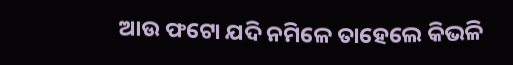ଆଉ ଫଟୋ ଯଦି ନମିଳେ ତାହେଲେ କିଭଳି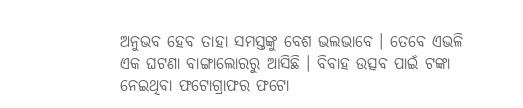ଅନୁଭବ ହେବ ତାହା ସମସ୍ତଙ୍କୁ ବେଶ ଭଲଭାବେ । ତେବେ ଏଭଳି ଏକ ଘଟଣା ବାଙ୍ଗାଲୋରରୁ ଆସିଛି । ବିବାହ ଉତ୍ସବ ପାଇଁ ଟଙ୍କା ନେଇଥିବା ଫଟୋଗ୍ରାଫର ଫଟୋ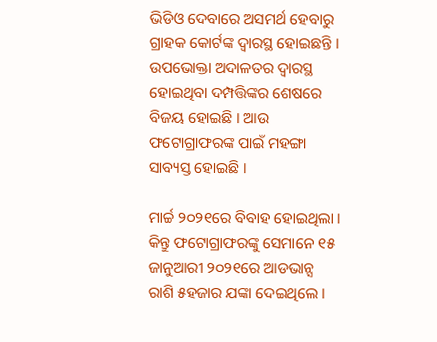ଭିଡିଓ ଦେବାରେ ଅସମର୍ଥ ହେବାରୁ ଗ୍ରାହକ କୋର୍ଟଙ୍କ ଦ୍ବାରସ୍ଥ ହୋଇଛନ୍ତି । ଉପଭୋକ୍ତା ଅଦାଳତର ଦ୍ବାରସ୍ଥ ହୋଇଥିବା ଦମ୍ପତ୍ତିଙ୍କର ଶେଷରେ ବିଜୟ ହୋଇଛି । ଆଉ ଫଟୋଗ୍ରାଫରଙ୍କ ପାଇଁ ମହଙ୍ଗା ସାବ୍ୟସ୍ତ ହୋଇଛି ।

ମାର୍ଚ୍ଚ ୨୦୨୧ରେ ବିବାହ ହୋଇଥିଲା । କିନ୍ତୁ ଫଟୋଗ୍ରାଫରଙ୍କୁ ସେମାନେ ୧୫ ଜାନୁଆରୀ ୨୦୨୧ରେ ଆଡଭାନ୍ସ ରାଶି ୫ହଜାର ଯଙ୍କା ଦେଇଥିଲେ ।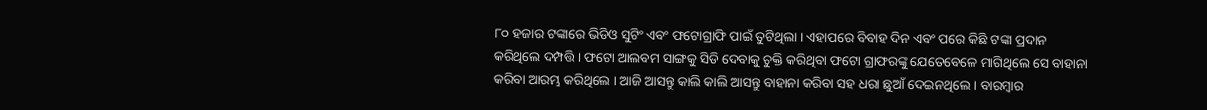୮୦ ହଜାର ଟଙ୍କାରେ ଭିଡିଓ ସୁଟିଂ ଏବଂ ଫଟୋଗ୍ରାଫି ପାଇଁ ତୁଟିଥିଲା । ଏହାପରେ ବିବାହ ଦିନ ଏବଂ ପରେ କିଛି ଟଙ୍କା ପ୍ରଦାନ କରିଥିଲେ ଦମ୍ପତ୍ତି । ଫଟୋ ଆଲବମ ସାଙ୍ଗକୁ ସିଡି ଦେବାକୁ ଚୁକ୍ତି କରିଥିବା ଫଟୋ ଗ୍ରାଫରଙ୍କୁ ଯେତେବେଳେ ମାଗିଥିଲେ ସେ ବାହାନା କରିବା ଆରମ୍ଭ କରିଥିଲେ । ଆଜି ଆସନ୍ତୁ କାଲି କାଲି ଆସନ୍ତୁ ବାହାନା କରିବା ସହ ଧରା ଛୁଆଁ ଦେଇନଥିଲେ । ବାରମ୍ବାର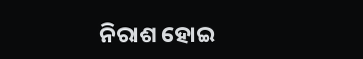ନିରାଶ ହୋଇ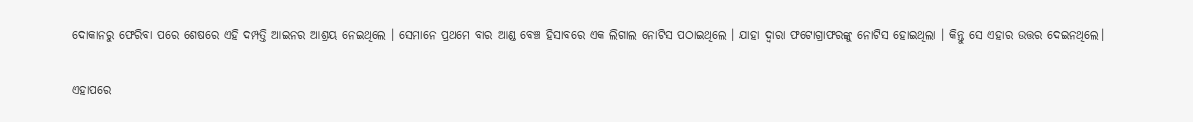ଦୋକାନରୁ ଫେରିବା ପରେ ଶେଷରେ ଏହି ଦମ୍ପତ୍ତି ଆଇନର ଆଶ୍ରୟ ନେଇଥିଲେ । ସେମାନେ ପ୍ରଥମେ ବାର ଆଣ୍ଡ ବେଞ୍ଚ ହିସାବରେ ଏକ ଲିଗାଲ ନୋଟିସ ପଠାଇଥିଲେ । ଯାହା ଦ୍ବାରା ଫଟୋଗ୍ରାଫରଙ୍କୁ ନୋଟିସ ହୋଇଥିଲା । କିନ୍ତୁ ସେ ଏହାର ଉତ୍ତର ଦେଇନଥିଲେ।

ଏହାପରେ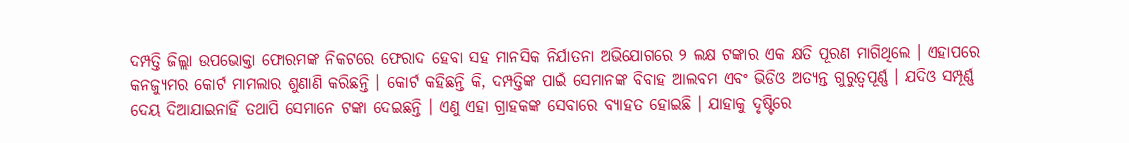ଦମ୍ପତ୍ତି ଜିଲ୍ଲା ଉପଭୋକ୍ତା ଫୋରମଙ୍କ ନିକଟରେ ଫେରାଦ ହେବା ସହ ମାନସିକ ନିର୍ଯାତନା ଅଭିଯୋଗରେ ୨ ଲକ୍ଷ ଟଙ୍କାର ଏକ କ୍ଷତି ପୂରଣ ମାଗିଥିଲେ । ଏହାପରେ କନଜ୍ୟୁମର କୋର୍ଟ ମାମଲାର ଶୁଣାଣି କରିଛନ୍ତି । କୋର୍ଟ କହିଛନ୍ତି କି, ଦମ୍ପତ୍ତିଙ୍କ ପାଇଁ ସେମାନଙ୍କ ବିବାହ ଆଲବମ ଏବଂ ଭିଡିଓ ଅତ୍ୟନ୍ତ ଗୁରୁତ୍ବପୂର୍ଣ୍ଣ । ଯଦିଓ ସମ୍ପୂର୍ଣ୍ଣ ଦେୟ ଦିଆଯାଇନାହିଁ ତଥାପି ସେମାନେ ଟଙ୍କା ଦେଇଛନ୍ତି । ଏଣୁ ଏହା ଗ୍ରାହକଙ୍କ ସେବାରେ ବ୍ୟାହତ ହୋଇଛି । ଯାହାକୁ ଦୃଷ୍ଟିରେ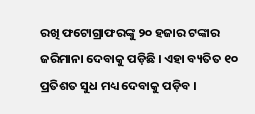ରଖି ଫଟୋଗ୍ରାଫରଙ୍କୁ ୨୦ ହଜାର ଟଙ୍କାର ଜରିମାନା ଦେବାକୁ ପଡ଼ିଛି । ଏହା ବ୍ୟତିତ ୧୦ ପ୍ରତିଶତ ସୁଧ ମଧ୍ୟ ଦେବାକୁ ପଡ଼ିବ ।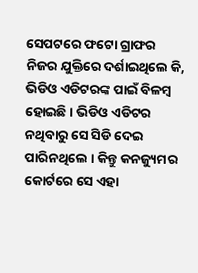ସେପଟରେ ଫଟୋ ଗ୍ରାଫର ନିଜର ଯୁକ୍ତିରେ ଦର୍ଶାଇଥିଲେ କି, ଭିଡିଓ ଏଡିଟରଙ୍କ ପାଇଁ ବିଳମ୍ବ ହୋଇଛି । ଭିଡିଓ ଏଡିଟର ନଥିବାରୁ ସେ ସିଡି ଦେଇ ପାରିନଥିଲେ । କିନ୍ତୁ କନଜ୍ୟୁମର କୋର୍ଟରେ ସେ ଏହା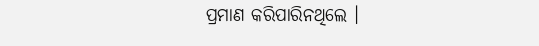ପ୍ରମାଣ କରିପାରିନଥିଲେ ।